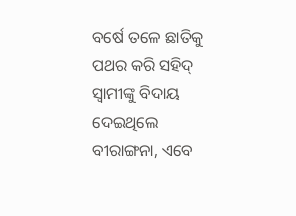ବର୍ଷେ ତଳେ ଛାତିକୁ ପଥର କରି ସହିଦ୍ ସ୍ୱାମୀଙ୍କୁ ବିଦାୟ ଦେଇଥିଲେ ବୀରାଙ୍ଗନା, ଏବେ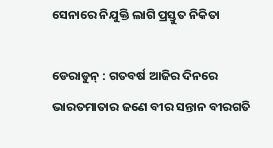ସେନାରେ ନିଯୁକ୍ତି ଲାଗି ପ୍ରସ୍ତୁତ ନିକିତା

ଡେରାଡୁନ୍ : ଗତବର୍ଷ ଆଜିର ଦିନରେ ଭାରତମାତାର ଜଣେ ବୀର ସନ୍ତାନ ବୀରଗତି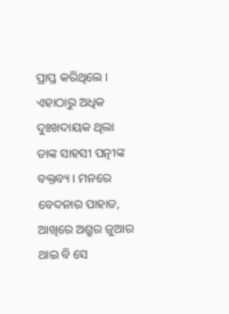ପ୍ରାପ୍ତ କରିଥିଲେ । ଏହାଠାରୁ ଅଧିକ ଦୁଃଖଦାୟକ ଥିଲା ତାଙ୍କ ସାହସୀ ପତ୍ନୀଙ୍କ ବକ୍ତବ୍ୟ । ମନରେ ବେଦନାର ପାହାଡ, ଆଖିରେ ଅଶ୍ରୁର ଜୁଆର ଥାଇ ବି ସେ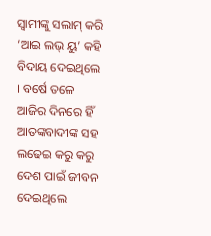ସ୍ୱାମୀଙ୍କୁ ସଲାମ୍ କରି ‘ଆଇ ଲଭ୍ ୟୁ’ କହି ବିଦାୟ ଦେଇଥିଲେ । ବର୍ଷେ ତଳେ ଆଜିର ଦିନରେ ହିଁ ଆତଙ୍କବାଦୀଙ୍କ ସହ ଲଢେଇ କରୁ କରୁ ଦେଶ ପାଇଁ ଜୀବନ ଦେଇଥିଲେ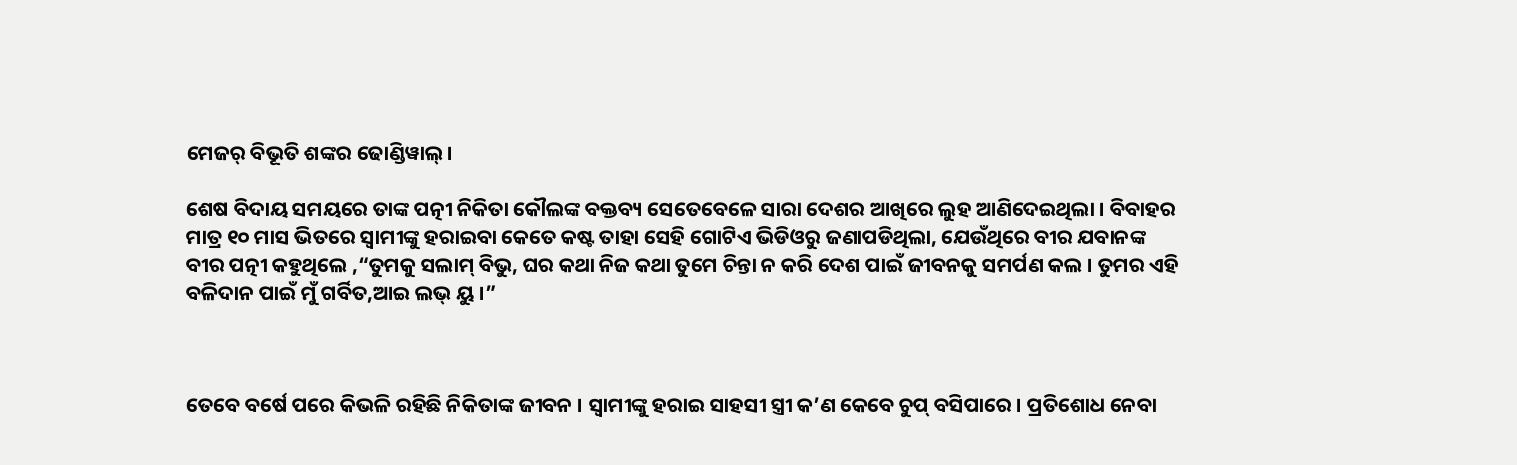ମେଜର୍ ବିଭୂତି ଶଙ୍କର ଢୋଣ୍ଡିୱାଲ୍।

ଶେଷ ବିଦାୟ ସମୟରେ ତାଙ୍କ ପତ୍ନୀ ନିକିତା କୌଲଙ୍କ ବକ୍ତବ୍ୟ ସେତେବେଳେ ସାରା ଦେଶର ଆଖିରେ ଲୁହ ଆଣିଦେଇଥିଲା । ବିବାହର ମାତ୍ର ୧୦ ମାସ ଭିତରେ ସ୍ୱାମୀଙ୍କୁ ହରାଇବା କେତେ କଷ୍ଟ ତାହା ସେହି ଗୋଟିଏ ଭିଡିଓରୁ ଜଣାପଡିଥିଲା, ଯେଉଁଥିରେ ବୀର ଯବାନଙ୍କ ବୀର ପତ୍ନୀ କହୁଥିଲେ ,“ତୁମକୁ ସଲାମ୍ ବିଭୁ, ଘର କଥା ନିଜ କଥା ତୁମେ ଚିନ୍ତା ନ କରି ଦେଶ ପାଇଁ ଜୀବନକୁ ସମର୍ପଣ କଲ । ତୁମର ଏହି ବଳିଦାନ ପାଇଁ ମୁଁ ଗର୍ବିତ,ଆଇ ଲଭ୍ ୟୁ ।”



ତେବେ ବର୍ଷେ ପରେ କିଭଳି ରହିଛି ନିକିତାଙ୍କ ଜୀବନ । ସ୍ୱାମୀଙ୍କୁ ହରାଇ ସାହସୀ ସ୍ତ୍ରୀ କ’ଣ କେବେ ଚୁପ୍ ବସିପାରେ । ପ୍ରତିଶୋଧ ନେବା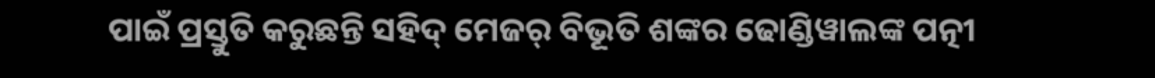ପାଇଁ ପ୍ରସ୍ତୁତି କରୁଛନ୍ତି ସହିଦ୍ ମେଜର୍ ବିଭୂତି ଶଙ୍କର ଢୋଣ୍ଡିୱାଲଙ୍କ ପତ୍ନୀ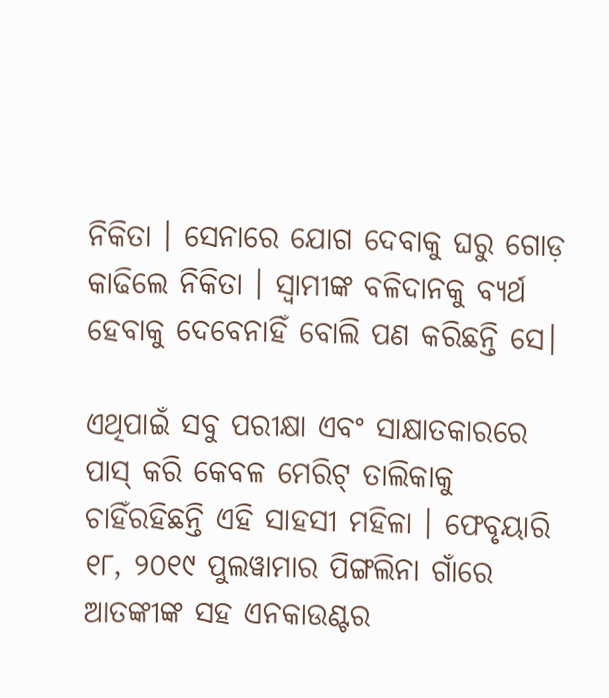ନିକିତା । ସେନାରେ ଯୋଗ ଦେବାକୁ ଘରୁ ଗୋଡ଼ କାଢିଲେ ନିକିତା । ସ୍ୱାମୀଙ୍କ ବଳିଦାନକୁ ବ୍ୟର୍ଥ ହେବାକୁ ଦେବେନାହିଁ ବୋଲି ପଣ କରିଛନ୍ତି ସେ।

ଏଥିପାଇଁ ସବୁ ପରୀକ୍ଷା ଏବଂ ସାକ୍ଷାତକାରରେ ପାସ୍ କରି କେବଳ ମେରିଟ୍ ତାଲିକାକୁ ଚାହିଁରହିଛନ୍ତି ଏହି ସାହସୀ ମହିଳା । ଫେବୃୟାରି ୧୮, ୨୦୧୯ ପୁଲୱାମାର ପିଙ୍ଗଲିନା ଗାଁରେ ଆତଙ୍କୀଙ୍କ ସହ ଏନକାଉଣ୍ଟର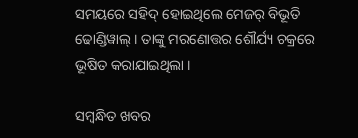ସମୟରେ ସହିଦ୍ ହୋଇଥିଲେ ମେଜର୍ ବିଭୂତି ଢୋଣ୍ଡିୱାଲ୍ । ତାଙ୍କୁ ମରଣୋତ୍ତର ଶୌର୍ଯ୍ୟ ଚକ୍ରରେ ଭୂଷିତ କରାଯାଇଥିଲା ।

ସମ୍ବନ୍ଧିତ ଖବର